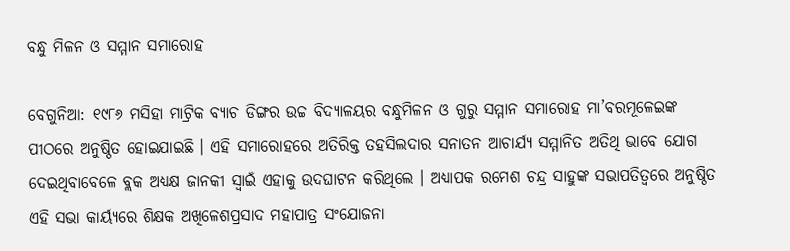ବନ୍ଧୁ ମିଳନ ଓ ସମ୍ମାନ ସମାରୋହ

ବେଗୁନିଆ: ୧୯୮୬ ମସିହା ମାଟ୍ରିକ ବ୍ୟାଚ ଡିଙ୍ଗର ଉଚ୍ଚ ବିଦ୍ୟାଳୟର ବନ୍ଧୁମିଳନ ଓ ଗୁରୁ ସମ୍ମାନ ସମାରୋହ ମା’ବରମୂଳେଇଙ୍କ ପୀଠରେ ଅନୁଷ୍ଠିତ ହୋଇଯାଇଛି । ଏହି ସମାରୋହରେ ଅତିରିକ୍ତ ତହସିଲଦାର ସନାତନ ଆଚାର୍ଯ୍ୟ ସମ୍ମାନିତ ଅତିଥି ଭାବେ ଯୋଗ ଦେଇଥିବାବେଳେ ବ୍ଲକ ଅଧ୍ୟକ୍ଷ ଜାନକୀ ସ୍ୱାଇଁ ଏହାକୁ ଉଦଘାଟନ କରିଥିଲେ । ଅଧ୍ୟାପକ ରମେଶ ଚନ୍ଦ୍ର ସାହୁଙ୍କ ସଭାପତିତ୍ୱରେ ଅନୁଷ୍ଠିତ ଏହି ସଭା କାର୍ୟ୍ୟରେ ଶିକ୍ଷକ ଅଖିଳେଶପ୍ରସାଦ ମହାପାତ୍ର ସଂଯୋଜନା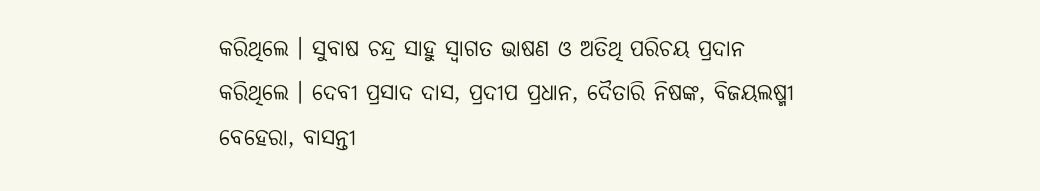କରିଥିଲେ । ସୁବାଷ ଚନ୍ଦ୍ର ସାହୁ ସ୍ୱାଗତ ଭାଷଣ ଓ ଅତିଥି ପରିଚୟ ପ୍ରଦାନ କରିଥିଲେ । ଦେବୀ ପ୍ରସାଦ ଦାସ, ପ୍ରଦୀପ ପ୍ରଧାନ, ଦୈତାରି ନିଷଙ୍କ, ବିଜୟଲଷ୍ମୀ ବେହେରା, ବାସନ୍ତୀ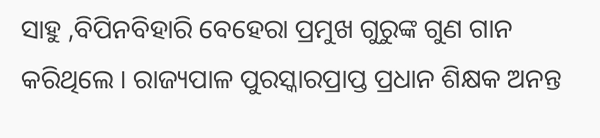ସାହୁ ,ବିପିନବିହାରି ବେହେରା ପ୍ରମୁଖ ଗୁରୁଙ୍କ ଗୁଣ ଗାନ କରିଥିଲେ । ରାଜ୍ୟପାଳ ପୁରସ୍କାରପ୍ରାପ୍ତ ପ୍ରଧାନ ଶିକ୍ଷକ ଅନନ୍ତ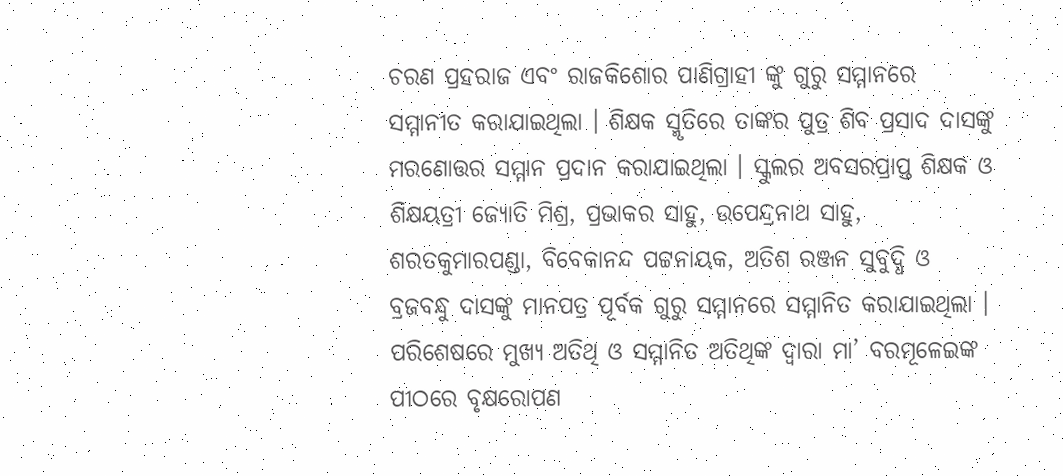ଚରଣ ପ୍ରହରାଜ ଏବଂ ରାଜକିଶୋର ପାଣିଗ୍ରାହୀ ଙ୍କୁ ଗୁରୁ ସମ୍ମାନରେ ସମ୍ମାନୀତ କରାଯାଇଥିଲା । ଶିକ୍ଷକ ସ୍ମୃତିରେ ତାଙ୍କର ପୁତ୍ର ଶିବ ପ୍ରସାଦ ଦାସଙ୍କୁ ମରଣୋତ୍ତର ସମ୍ମାନ ପ୍ରଦାନ କରାଯାଇଥିଲା । ସ୍କୁଲର ଅବସରପ୍ରାପ୍ତ ଶିକ୍ଷକ ଓ ଶିକ୍ଷୟତ୍ରୀ ଜ୍ୟୋତି ମିଶ୍ର, ପ୍ରଭାକର ସାହୁ, ଉପେନ୍ଦ୍ରନାଥ ସାହୁ, ଶରତକୁମାରପଣ୍ଡା, ବିବେକାନନ୍ଦ ପଟ୍ଟନାୟକ, ଅତିଶ ରଞ୍ଜନ ସୁବୁଦ୍ଧି ଓ ବ୍ରଜବନ୍ଧୁ ଦାସଙ୍କୁ ମାନପତ୍ର ପୂର୍ବକ ଗୁରୁ ସମ୍ମାନରେ ସମ୍ମାନିତ କରାଯାଇଥିଲା । ପରିଶେଷରେ ମୁଖ୍ୟ ଅତିଥି ଓ ସମ୍ମାନିତ ଅତିଥିଙ୍କ ଦ୍ୱାରା ମା’ ବରମୂଳେଇଙ୍କ ପୀଠରେ ବୃକ୍ଷରୋପଣ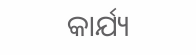କାର୍ଯ୍ୟ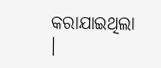କରାଯାଇଥିଲା ।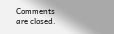Comments are closed.